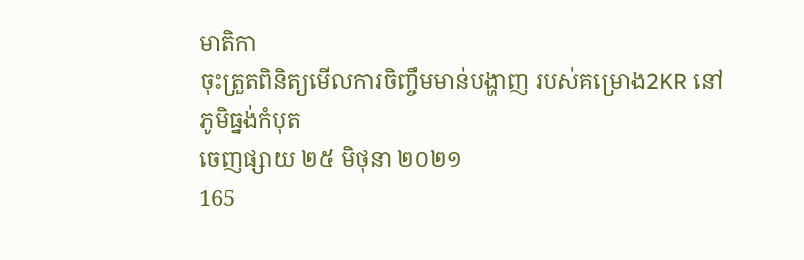មាតិកា
ចុះត្រួតពិនិត្យមើលការចិញ្ចឹមមាន់បង្ហាញ របស់គម្រោង2KR នៅភូមិធ្នង់កំបុត
ចេញផ្សាយ ២៥ មិថុនា ២០២១
165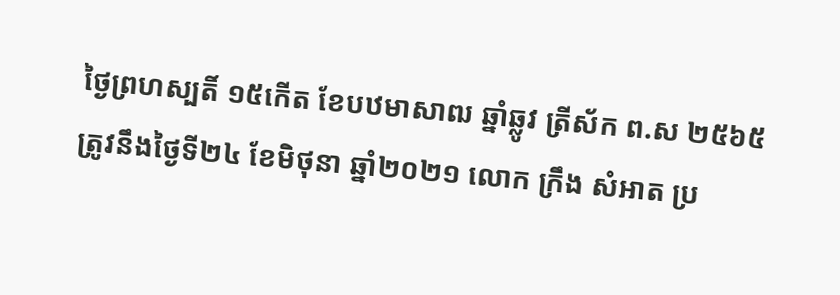ថ្ងៃព្រហស្បតិ៍ ១៥កើត ខែបឋមាសាឍ ឆ្នាំឆ្លូវ ត្រីស័ក ព.ស ២៥៦៥ ត្រូវនឹងថ្ងៃទី២៤ ខែមិថុនា ឆ្នាំ២០២១ លោក ក្រឹង សំអាត ប្រ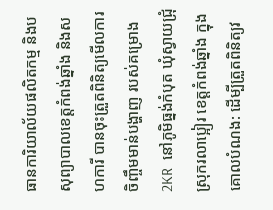ធានការិយាល័យផលិតកម្ម និងបសុព្យាបាលខេត្តកំពង់ឆ្នាំង និងសហការី បានចុះត្រួតពិនិត្យមើលការចិញ្ចឹមមាន់បង្ហាញ របស់គម្រោង2KR  នៅភូមិធ្នង់កំបុត ឃុំស្វាយជ្រុំ  ស្រុករលាប្អៀរ ខេត្តកំពង់ឆ្នាំង ក្នុងគោលបំណង: ដើម្បីត្រួតពិនិត្យវ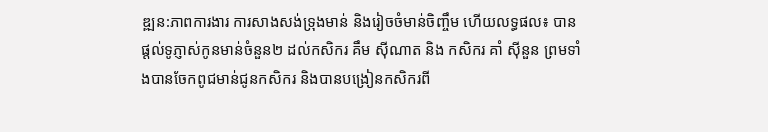ឌ្ឍន:ភាពការងារ ការសាងសង់ទ្រុងមាន់ និងរៀចចំមាន់ចិញ្ចឹម ហើយលទ្ធផល៖ បានផ្ដល់ទូភ្ញាស់កូនមាន់ចំនួន២ ដល់កសិករ គឹម ស៊ីណាត និង កសិករ គាំ ស៊ីនួន ព្រមទាំងបានចែកពូជមាន់ជូនកសិករ និងបានបង្រៀនកសិករពី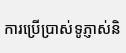ការប្រើប្រាស់ទូភ្ញាស់និ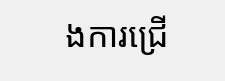ងការជ្រើ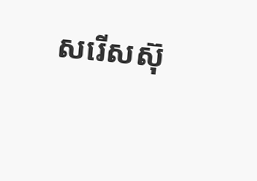សរើសស៊ុ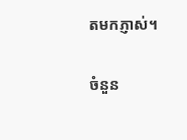តមកភ្ញាស់។

ចំនួន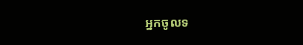អ្នកចូលទ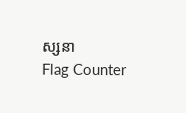ស្សនា
Flag Counter